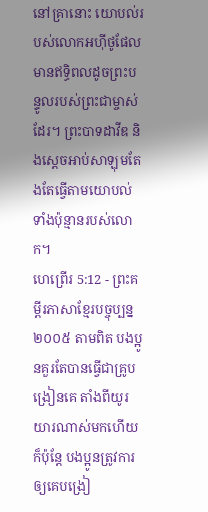នៅគ្រានោះ យោបល់របស់លោកអហ៊ីថូផែលមានឥទ្ធិពលដូចព្រះបន្ទូលរបស់ព្រះជាម្ចាស់ដែរ។ ព្រះបាទដាវីឌ និងស្ដេចអាប់សាឡុមតែងតែធ្វើតាមយោបល់ទាំងប៉ុន្មានរបស់លោក។
ហេព្រើរ 5:12 - ព្រះគម្ពីរភាសាខ្មែរបច្ចុប្បន្ន ២០០៥ តាមពិត បងប្អូនគួរតែបានធ្វើជាគ្រូបង្រៀនគេ តាំងពីយូរយារណាស់មកហើយ ក៏ប៉ុន្តែ បងប្អូនត្រូវការឲ្យគេបង្រៀ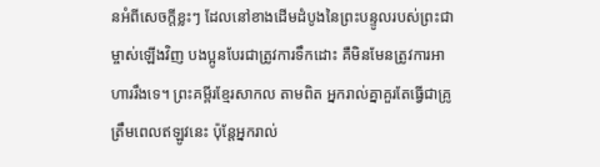នអំពីសេចក្ដីខ្លះៗ ដែលនៅខាងដើមដំបូងនៃព្រះបន្ទូលរបស់ព្រះជាម្ចាស់ឡើងវិញ បងប្អូនបែរជាត្រូវការទឹកដោះ គឺមិនមែនត្រូវការអាហាររឹងទេ។ ព្រះគម្ពីរខ្មែរសាកល តាមពិត អ្នករាល់គ្នាគួរតែធ្វើជាគ្រូត្រឹមពេលឥឡូវនេះ ប៉ុន្តែអ្នករាល់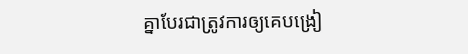គ្នាបែរជាត្រូវការឲ្យគេបង្រៀ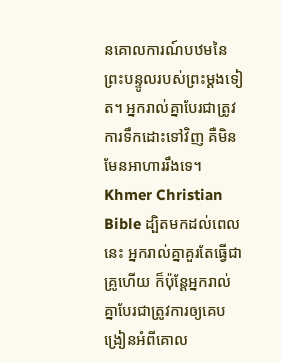នគោលការណ៍បឋមនៃព្រះបន្ទូលរបស់ព្រះម្ដងទៀត។ អ្នករាល់គ្នាបែរជាត្រូវការទឹកដោះទៅវិញ គឺមិនមែនអាហាររឹងទេ។ Khmer Christian Bible ដ្បិតមកដល់ពេលនេះ អ្នករាល់គ្នាគួរតែធ្វើជាគ្រូហើយ ក៏ប៉ុន្ដែអ្នករាល់គ្នាបែរជាត្រូវការឲ្យគេបង្រៀនអំពីគោល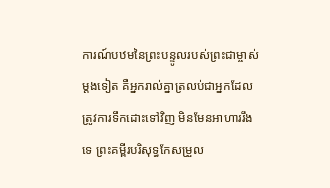ការណ៍បឋមនៃព្រះបន្ទូលរបស់ព្រះជាម្ចាស់ម្ដងទៀត គឺអ្នករាល់គ្នាត្រលប់ជាអ្នកដែលត្រូវការទឹកដោះទៅវិញ មិនមែនអាហាររឹងទេ ព្រះគម្ពីរបរិសុទ្ធកែសម្រួល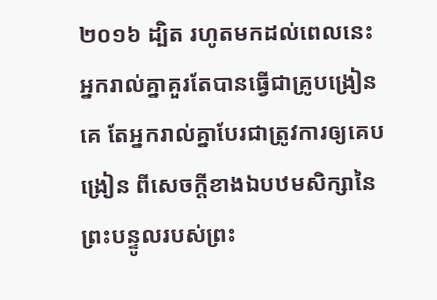២០១៦ ដ្បិត រហូតមកដល់ពេលនេះ អ្នករាល់គ្នាគួរតែបានធ្វើជាគ្រូបង្រៀនគេ តែអ្នករាល់គ្នាបែរជាត្រូវការឲ្យគេបង្រៀន ពីសេចក្ដីខាងឯបឋមសិក្សានៃព្រះបន្ទូលរបស់ព្រះ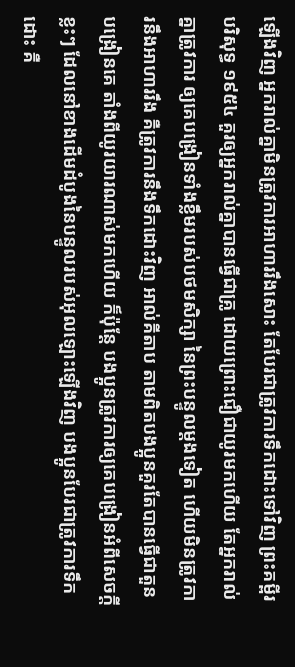ឡើងវិញ អ្នករាល់គ្នាមិនត្រូវការអាហាររឹងសោះ តែបែរជាត្រូវការទឹកដោះទៅវិញ ព្រះគម្ពីរបរិសុទ្ធ ១៩៥៤ គួរឲ្យអ្នករាល់គ្នាបានធ្វើជាគ្រូ ដោយព្រោះជឿជាយូរមកហើយ តែអ្នករាល់គ្នាត្រូវការ ឲ្យគេបង្រៀនទាំងខ្លឹមរបស់បថមសិក្សា នៃព្រះបន្ទូលម្តងទៀត ហើយមិនត្រូវការនឹងអាហាររឹង គឺត្រូវការនឹងទឹកដោះវិញ អាល់គីតាប តាមពិតបងប្អូនគួរតែបានធ្វើជាតួនបង្រៀនគេ តាំងពីយូរយារណាស់មកហើយ ក៏ប៉ុន្ដែ បងប្អូនត្រូវការឲ្យគេបង្រៀនអំពីសេចក្ដីខ្លះៗ ដែលនៅខាងដើមដំបូងនៃបន្ទូលរបស់អុលឡោះឡើងវិញ បងប្អូនបែរជាត្រូវការទឹកដោះ គឺ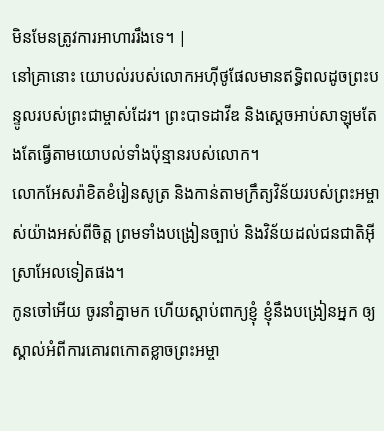មិនមែនត្រូវការអាហាររឹងទេ។ |
នៅគ្រានោះ យោបល់របស់លោកអហ៊ីថូផែលមានឥទ្ធិពលដូចព្រះបន្ទូលរបស់ព្រះជាម្ចាស់ដែរ។ ព្រះបាទដាវីឌ និងស្ដេចអាប់សាឡុមតែងតែធ្វើតាមយោបល់ទាំងប៉ុន្មានរបស់លោក។
លោកអែសរ៉ាខិតខំរៀនសូត្រ និងកាន់តាមក្រឹត្យវិន័យរបស់ព្រះអម្ចាស់យ៉ាងអស់ពីចិត្ត ព្រមទាំងបង្រៀនច្បាប់ និងវិន័យដល់ជនជាតិអ៊ីស្រាអែលទៀតផង។
កូនចៅអើយ ចូរនាំគ្នាមក ហើយស្ដាប់ពាក្យខ្ញុំ ខ្ញុំនឹងបង្រៀនអ្នក ឲ្យស្គាល់អំពីការគោរពកោតខ្លាចព្រះអម្ចា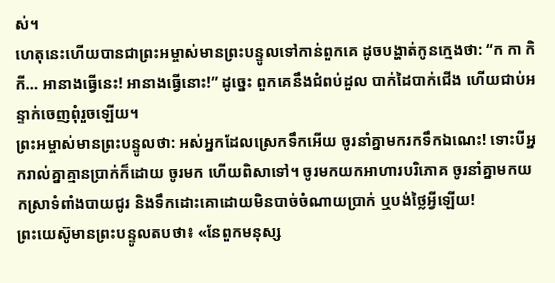ស់។
ហេតុនេះហើយបានជាព្រះអម្ចាស់មានព្រះបន្ទូលទៅកាន់ពួកគេ ដូចបង្ហាត់កូនក្មេងថា: “ក កា កិ កី… អានាងធ្វើនេះ! អានាងធ្វើនោះ!” ដូច្នេះ ពួកគេនឹងជំពប់ដួល បាក់ដៃបាក់ជើង ហើយជាប់អន្ទាក់ចេញពុំរួចឡើយ។
ព្រះអម្ចាស់មានព្រះបន្ទូលថា: អស់អ្នកដែលស្រេកទឹកអើយ ចូរនាំគ្នាមករកទឹកឯណេះ! ទោះបីអ្នករាល់គ្នាគ្មានប្រាក់ក៏ដោយ ចូរមក ហើយពិសាទៅ។ ចូរមកយកអាហារបរិភោគ ចូរនាំគ្នាមកយកស្រាទំពាំងបាយជូរ និងទឹកដោះគោដោយមិនបាច់ចំណាយប្រាក់ ឬបង់ថ្លៃអ្វីឡើយ!
ព្រះយេស៊ូមានព្រះបន្ទូលតបថា៖ «នែពួកមនុស្ស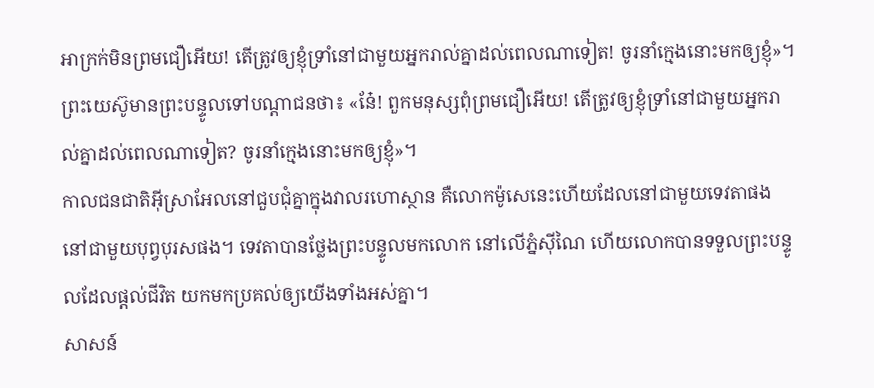អាក្រក់មិនព្រមជឿអើយ! តើត្រូវឲ្យខ្ញុំទ្រាំនៅជាមួយអ្នករាល់គ្នាដល់ពេលណាទៀត! ចូរនាំក្មេងនោះមកឲ្យខ្ញុំ»។
ព្រះយេស៊ូមានព្រះបន្ទូលទៅបណ្ដាជនថា៖ «នែ៎! ពួកមនុស្សពុំព្រមជឿអើយ! តើត្រូវឲ្យខ្ញុំទ្រាំនៅជាមួយអ្នករាល់គ្នាដល់ពេលណាទៀត? ចូរនាំក្មេងនោះមកឲ្យខ្ញុំ»។
កាលជនជាតិអ៊ីស្រាអែលនៅជួបជុំគ្នាក្នុងវាលរហោស្ថាន គឺលោកម៉ូសេនេះហើយដែលនៅជាមួយទេវតាផង នៅជាមួយបុព្វបុរសផង។ ទេវតាបានថ្លែងព្រះបន្ទូលមកលោក នៅលើភ្នំស៊ីណៃ ហើយលោកបានទទួលព្រះបន្ទូលដែលផ្ដល់ជីវិត យកមកប្រគល់ឲ្យយើងទាំងអស់គ្នា។
សាសន៍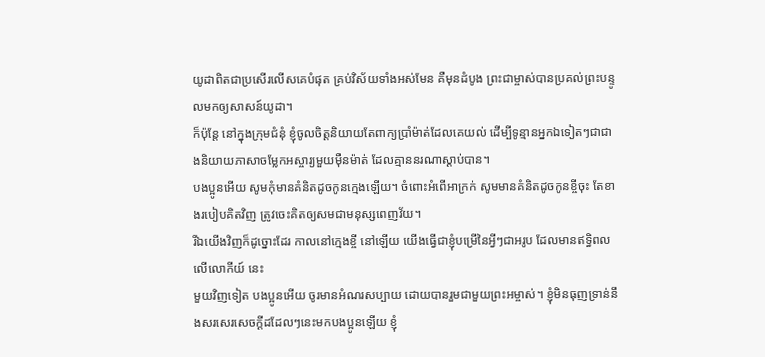យូដាពិតជាប្រសើរលើសគេបំផុត គ្រប់វិស័យទាំងអស់មែន គឺមុនដំបូង ព្រះជាម្ចាស់បានប្រគល់ព្រះបន្ទូលមកឲ្យសាសន៍យូដា។
ក៏ប៉ុន្តែ នៅក្នុងក្រុមជំនុំ ខ្ញុំចូលចិត្តនិយាយតែពាក្យប្រាំម៉ាត់ដែលគេយល់ ដើម្បីទូន្មានអ្នកឯទៀតៗជាជាងនិយាយភាសាចម្លែកអស្ចារ្យមួយម៉ឺនម៉ាត់ ដែលគ្មាននរណាស្ដាប់បាន។
បងប្អូនអើយ សូមកុំមានគំនិតដូចកូនក្មេងឡើយ។ ចំពោះអំពើអាក្រក់ សូមមានគំនិតដូចកូនខ្ចីចុះ តែខាងរបៀបគិតវិញ ត្រូវចេះគិតឲ្យសមជាមនុស្សពេញវ័យ។
រីឯយើងវិញក៏ដូច្នោះដែរ កាលនៅក្មេងខ្ចី នៅឡើយ យើងធ្វើជាខ្ញុំបម្រើនៃអ្វីៗជាអរូប ដែលមានឥទ្ធិពលលើលោកីយ៍ នេះ
មួយវិញទៀត បងប្អូនអើយ ចូរមានអំណរសប្បាយ ដោយបានរួមជាមួយព្រះអម្ចាស់។ ខ្ញុំមិនធុញទ្រាន់នឹងសរសេរសេចក្ដីដដែលៗនេះមកបងប្អូនឡើយ ខ្ញុំ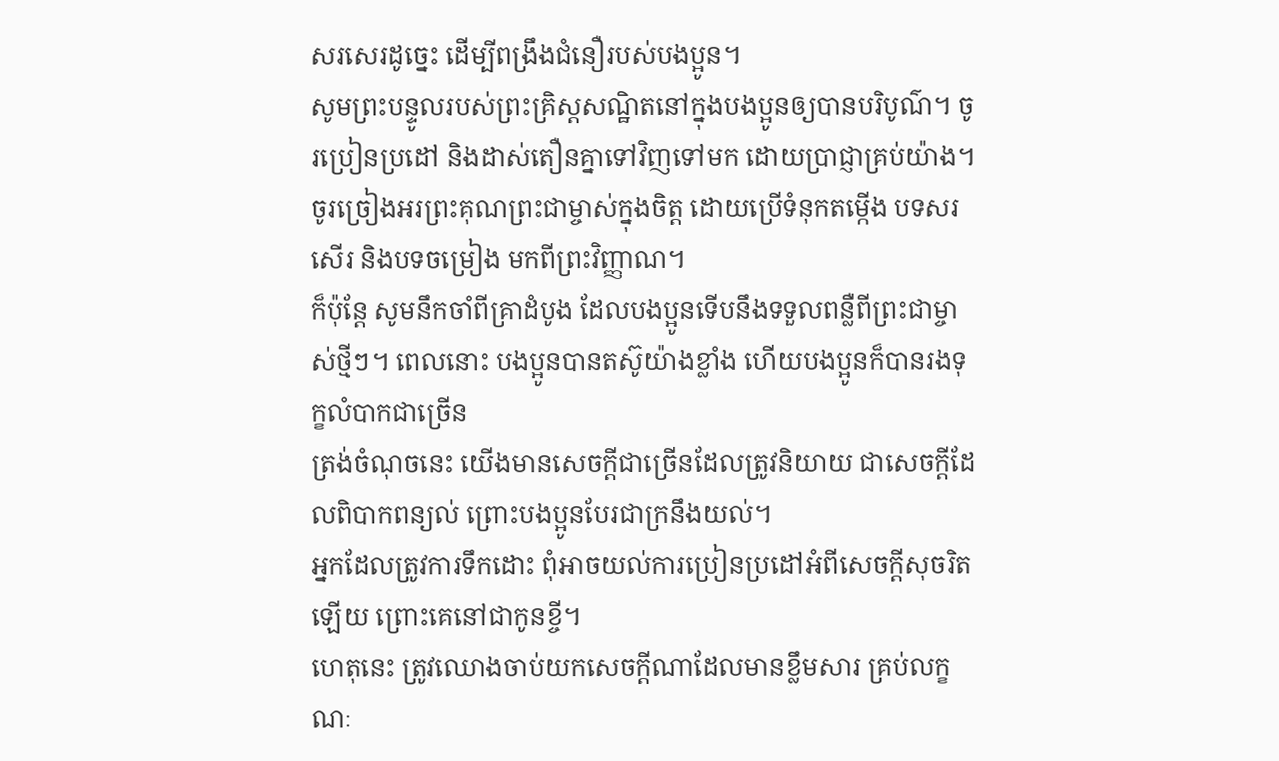សរសេរដូច្នេះ ដើម្បីពង្រឹងជំនឿរបស់បងប្អូន។
សូមព្រះបន្ទូលរបស់ព្រះគ្រិស្តសណ្ឋិតនៅក្នុងបងប្អូនឲ្យបានបរិបូណ៌។ ចូរប្រៀនប្រដៅ និងដាស់តឿនគ្នាទៅវិញទៅមក ដោយប្រាជ្ញាគ្រប់យ៉ាង។ ចូរច្រៀងអរព្រះគុណព្រះជាម្ចាស់ក្នុងចិត្ត ដោយប្រើទំនុកតម្កើង បទសរសើរ និងបទចម្រៀង មកពីព្រះវិញ្ញាណ។
ក៏ប៉ុន្តែ សូមនឹកចាំពីគ្រាដំបូង ដែលបងប្អូនទើបនឹងទទួលពន្លឺពីព្រះជាម្ចាស់ថ្មីៗ។ ពេលនោះ បងប្អូនបានតស៊ូយ៉ាងខ្លាំង ហើយបងប្អូនក៏បានរងទុក្ខលំបាកជាច្រើន
ត្រង់ចំណុចនេះ យើងមានសេចក្ដីជាច្រើនដែលត្រូវនិយាយ ជាសេចក្ដីដែលពិបាកពន្យល់ ព្រោះបងប្អូនបែរជាក្រនឹងយល់។
អ្នកដែលត្រូវការទឹកដោះ ពុំអាចយល់ការប្រៀនប្រដៅអំពីសេចក្ដីសុចរិត ឡើយ ព្រោះគេនៅជាកូនខ្ចី។
ហេតុនេះ ត្រូវឈោងចាប់យកសេចក្ដីណាដែលមានខ្លឹមសារ គ្រប់លក្ខណៈ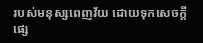របស់មនុស្សពេញវ័យ ដោយទុកសេចក្ដីផ្សេ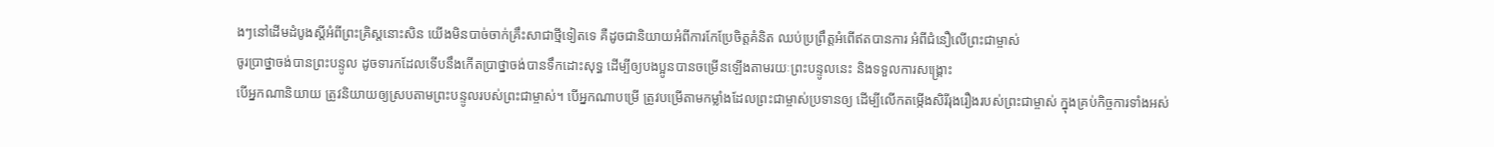ងៗនៅដើមដំបូងស្ដីអំពីព្រះគ្រិស្តនោះសិន យើងមិនបាច់ចាក់គ្រឹះសាជាថ្មីទៀតទេ គឺដូចជានិយាយអំពីការកែប្រែចិត្តគំនិត ឈប់ប្រព្រឹត្តអំពើឥតបានការ អំពីជំនឿលើព្រះជាម្ចាស់
ចូរប្រាថ្នាចង់បានព្រះបន្ទូល ដូចទារកដែលទើបនឹងកើតប្រាថ្នាចង់បានទឹកដោះសុទ្ធ ដើម្បីឲ្យបងប្អូនបានចម្រើនឡើងតាមរយៈព្រះបន្ទូលនេះ និងទទួលការសង្គ្រោះ
បើអ្នកណានិយាយ ត្រូវនិយាយឲ្យស្របតាមព្រះបន្ទូលរបស់ព្រះជាម្ចាស់។ បើអ្នកណាបម្រើ ត្រូវបម្រើតាមកម្លាំងដែលព្រះជាម្ចាស់ប្រទានឲ្យ ដើម្បីលើកតម្កើងសិរីរុងរឿងរបស់ព្រះជាម្ចាស់ ក្នុងគ្រប់កិច្ចការទាំងអស់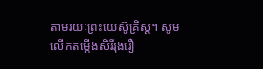តាមរយៈព្រះយេស៊ូគ្រិស្ត។ សូមលើកតម្កើងសិរីរុងរឿ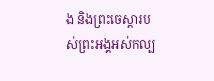ង និងព្រះចេស្ដារបស់ព្រះអង្គអស់កល្ប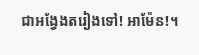ជាអង្វែងតរៀងទៅ! អាម៉ែន!។